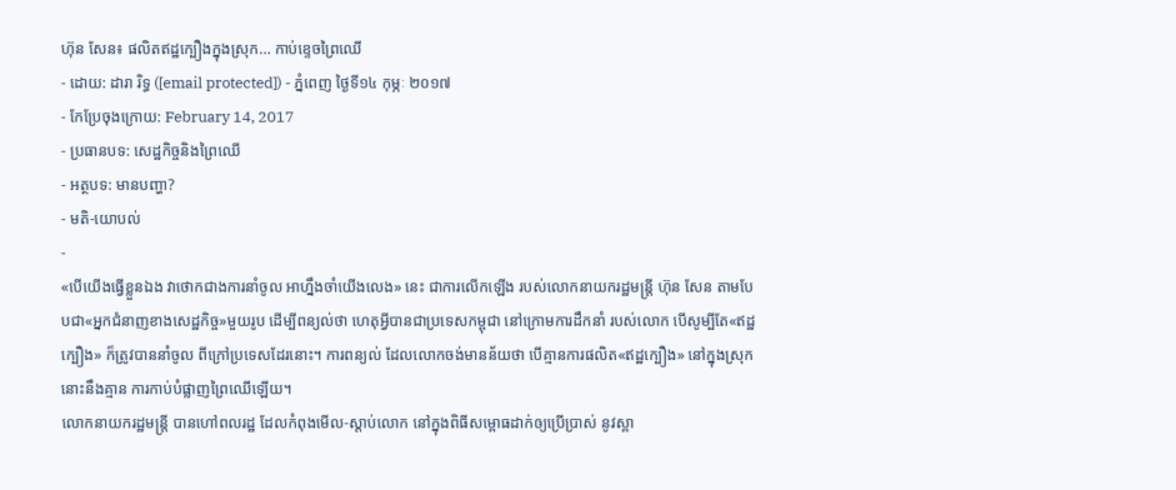ហ៊ុន សែន៖ ផលិតឥដ្ឋក្បឿងក្នុងស្រុក... កាប់ខ្ទេចព្រៃឈើ
- ដោយ: ដារា រិទ្ធ ([email protected]) - ភ្នំពេញ ថ្ងៃទី១៤ កុម្ភៈ ២០១៧
- កែប្រែចុងក្រោយ: February 14, 2017
- ប្រធានបទ: សេដ្ឋកិច្ចនិងព្រៃឈើ
- អត្ថបទ: មានបញ្ហា?
- មតិ-យោបល់
-
«បើយើងធ្វើខ្លួនឯង វាថោកជាងការនាំចូល អាហ្នឹងចាំយើងលេង» នេះ ជាការលើកឡើង របស់លោកនាយករដ្ឋមន្ត្រី ហ៊ុន សែន តាមបែបជា«អ្នកជំនាញខាងសេដ្ឋកិច្ច»មួយរូប ដើម្បីពន្យល់ថា ហេតុអ្វីបានជាប្រទេសកម្ពុជា នៅក្រោមការដឹកនាំ របស់លោក បើសូម្បីតែ«ឥដ្ឋក្បឿង» ក៏ត្រូវបាននាំចូល ពីក្រៅប្រទេសដែរនោះ។ ការពន្យល់ ដែលលោកចង់មានន័យថា បើគ្មានការផលិត«ឥដ្ឋក្បឿង» នៅក្នុងស្រុក នោះនឹងគ្មាន ការកាប់បំផ្លាញព្រៃឈើឡើយ។
លោកនាយករដ្ឋមន្ត្រី បានហៅពលរដ្ឋ ដែលកំពុងមើល-ស្ដាប់លោក នៅក្នុងពិធីសម្ពោធដាក់ឲ្យប្រើប្រាស់ នូវស្ពា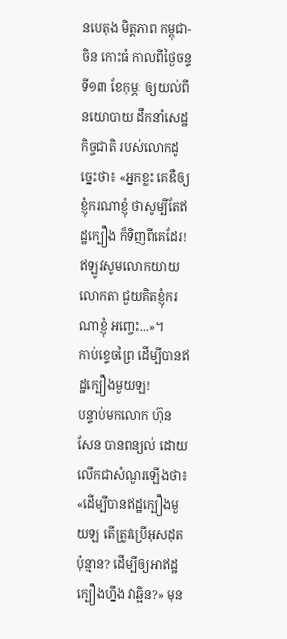នបេតុង មិត្តភាព កម្ពុជា-ចិន កោះធំ កាលពីថ្ងៃចន្ទ ទី១៣ ខែកុម្ភៈ ឲ្យយល់ពីនយោបាយ ដឹកនាំសេដ្ឋកិច្ចជាតិ របស់លោកដូច្នេះថា៖ «អ្នកខ្លះ គេឌឺឲ្យខ្ញុំករណាខ្ញុំ ថាសូម្បីតែឥដ្ឋក្បឿង ក៏ទិញពីគេដែរ! ឥឡូវសូមលោកយាយលោកតា ជួយគិតខ្ញុំករណាខ្ញុំ អញ្ចេះ...»។
កាប់ខ្ទេចព្រៃ ដើម្បីបានឥដ្ឋក្បឿងមួយឡ!
បន្ទាប់មកលោក ហ៊ុន សែន បានពន្យល់ ដោយលើកជាសំណួរឡើងថា៖ «ដើម្បីបានឥដ្ឋក្បឿងមួយឡ តើត្រូវប្រើអុសដុតប៉ុន្មាន? ដើម្បីឲ្យអាឥដ្ឋក្បឿងហ្នឹង វាឆ្អិន?» មុន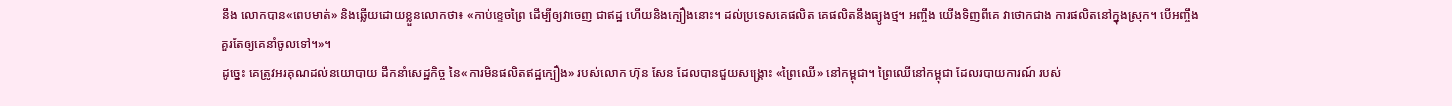នឹង លោកបាន«ពេបមាត់» និងឆ្លើយដោយខ្លួនលោកថា៖ «កាប់ខ្ទេចព្រៃ ដើម្បីឲ្យវាចេញ ជាឥដ្ឋ ហើយនិងក្បឿងនោះ។ ដល់ប្រទេសគេផលិត គេផលិតនឹងធ្យូងថ្ម។ អញ្ចឹង យើងទិញពីគេ វាថោកជាង ការផលិតនៅក្នុងស្រុក។ បើអញ្ចឹង គួរតែឲ្យគេនាំចូលទៅ។»។
ដូច្នេះ គេត្រូវអរគុណដល់នយោបាយ ដឹកនាំសេដ្ឋកិច្ច នៃ«ការមិនផលិតឥដ្ឋក្បឿង» របស់លោក ហ៊ុន សែន ដែលបានជួយសង្គ្រោះ «ព្រៃឈើ» នៅកម្ពុជា។ ព្រៃឈើនៅកម្ពុជា ដែលរបាយការណ៍ របស់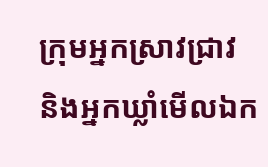ក្រុមអ្នកស្រាវជ្រាវ និងអ្នកឃ្លាំមើលឯក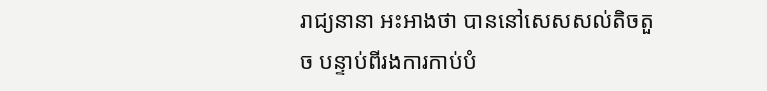រាជ្យនានា អះអាងថា បាននៅសេសសល់តិចតួច បន្ទាប់ពីរងការកាប់បំ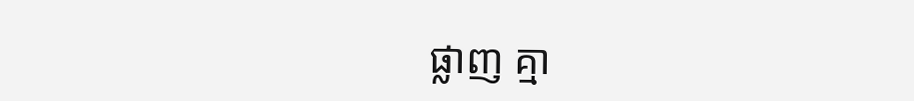ផ្លាញ គ្មា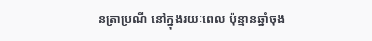នត្រាប្រណី នៅក្នុងរយៈពេល ប៉ុន្មានឆ្នាំចុង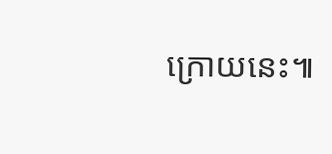ក្រោយនេះ៕